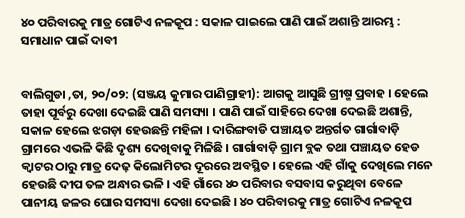୪୦ ପରିବାରକୁ ମାତ୍ର ଗୋଟିଏ ନଳକୂପ : ସକାଳ ପାଇଲେ ପାଣି ପାଇଁ ଅଶାନ୍ତି ଆରମ୍ଭ : ସମାଧାନ ପାଇଁ ଦାବୀ


ବାଲିଗୁଡା ,ତା, ୨୦/୦୨: (ସଞ୍ଜୟ କୁମାର ପାଣିଗ୍ରାହୀ): ଆଗକୁ ଆସୁଛି ଗ୍ରୀଷ୍ମ ପ୍ରବାହ । ହେଲେ ତାହା ପୂର୍ବରୁ ଦେଖା ଦେଇଛି ପାଣି ସମସ୍ୟା । ପାଣି ପାଇଁ ସାହିରେ ଦେଖା ଦେଇଛି ଅଶାନ୍ତି, ସକାଳ ହେଲେ ଝଗଡ଼ା ହେଉଛନ୍ତି ମହିଳା । ଦାରିଙ୍ଗବାଡି ପଞ୍ଚାୟତ ଅନ୍ତର୍ଗତ ଗାର୍ଗାବାଡ଼ି ଗ୍ରାମରେ ଏଭଳି କିଛି ଦୃଶ୍ୟ ଦେଖିବାକୁ ମିଳିଛି । ଗାର୍ଗାବାଡ଼ି ଗ୍ରାମ ବ୍ଲକ ତଥା ପଞ୍ଚାୟତ ହେଡ କ୍ୱାଟର ଠାରୁ ମାତ୍ର ଦେଢ଼ କିଲୋମିଟର ଦୂରରେ ଅବସ୍ଥିତ । ହେଲେ ଏହି ଗାଁକୁ ଦେଖିଲେ ମନେ ହେଉଛି ଦୀପ ତଳ ଅନ୍ଧାର ଭଳି । ଏହି ଗାଁରେ ୪୦ ପରିବାର ବସବାସ କରୁଥିବା ବେଳେ ପାନୀୟ ଜଳର ଘୋର ସମସ୍ୟା ଦେଖା ଦେଇଛି । ୪୦ ପରିବାରକୁ ମାତ୍ର ଗୋଟିଏ ନଳକୂପ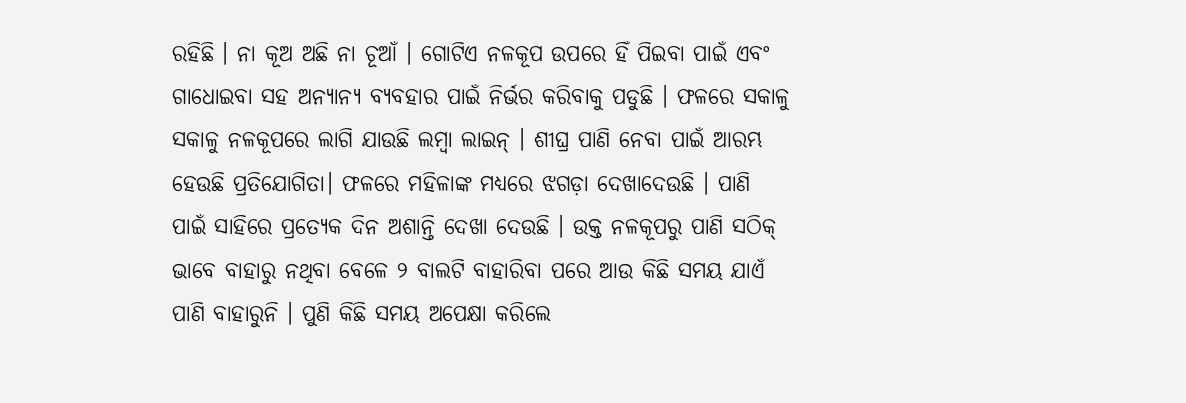ରହିଛି । ନା କୂଅ ଅଛି ନା ଚୂଆଁ । ଗୋଟିଏ ନଳକୂପ ଉପରେ ହିଁ ପିଇବା ପାଇଁ ଏବଂ ଗାଧୋଇବା ସହ ଅନ୍ୟାନ୍ୟ ବ୍ୟବହାର ପାଇଁ ନିର୍ଭର କରିବାକୁ ପଡୁଛି । ଫଳରେ ସକାଳୁ ସକାଳୁ ନଳକୂପରେ ଲାଗି ଯାଉଛି ଲମ୍ବା ଲାଇନ୍‌ । ଶୀଘ୍ର ପାଣି ନେବା ପାଇଁ ଆରମ୍ଭ ହେଉଛି ପ୍ରତିଯୋଗିତା। ଫଳରେ ମହିଳାଙ୍କ ମଧ୍ୟରେ ଝଗଡ଼ା ଦେଖାଦେଉଛି । ପାଣି ପାଇଁ ସାହିରେ ପ୍ରତ୍ୟେକ ଦିନ ଅଶାନ୍ତି ଦେଖା ଦେଉଛି । ଉକ୍ତ ନଳକୂପରୁ ପାଣି ସଠିକ୍ ଭାବେ ବାହାରୁ ନଥିବା ବେଳେ ୨ ବାଲଟି ବାହାରିବା ପରେ ଆଉ କିଛି ସମୟ ଯାଏଁ ପାଣି ବାହାରୁନି । ପୁଣି କିଛି ସମୟ ଅପେକ୍ଷା କରିଲେ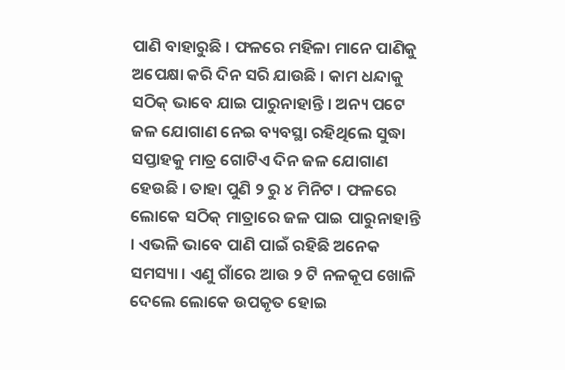ପାଣି ବାହାରୁଛି । ଫଳରେ ମହିଳା ମାନେ ପାଣିକୁ ଅପେକ୍ଷା କରି ଦିନ ସରି ଯାଉଛି । କାମ ଧନ୍ଦାକୁ ସଠିକ୍ ଭାବେ ଯାଇ ପାରୁନାହାନ୍ତି । ଅନ୍ୟ ପଟେ ଜଳ ଯୋଗାଣ ନେଇ ବ୍ୟବସ୍ଥା ରହିଥିଲେ ସୁଦ୍ଧା ସପ୍ତାହକୁ ମାତ୍ର ଗୋଟିଏ ଦିନ ଜଳ ଯୋଗାଣ ହେଉଛି । ତାହା ପୁଣି ୨ ରୁ ୪ ମିନିଟ । ଫଳରେ ଲୋକେ ସଠିକ୍ ମାତ୍ରାରେ ଜଳ ପାଇ ପାରୁନାହାନ୍ତି । ଏଭଳି ଭାବେ ପାଣି ପାଇଁ ରହିଛି ଅନେକ ସମସ୍ୟା । ଏଣୁ ଗାଁରେ ଆଉ ୨ ଟି ନଳକୂପ ଖୋଳି ଦେଲେ ଲୋକେ ଉପକୃତ ହୋଇ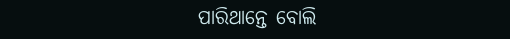ପାରିଥାନ୍ତେ ବୋଲି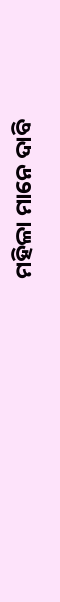ମହିଳା ମାନେ ଦାବି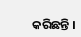କରିଛନ୍ତି ।